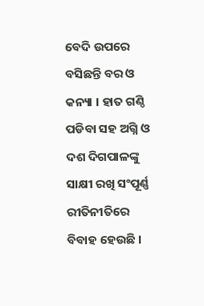ବେଦି ଉପରେ ବସିଛନ୍ତି ବର ଓ କନ୍ୟା । ହାତ ଗଣ୍ଠି ପଡିବା ସହ ଅଗ୍ନି ଓ ଦଶ ଦିଗପାଳଙ୍କୁ ସାକ୍ଷୀ ରଖି ସଂପୂର୍ଣ୍ଣ ରୀତିନୀତିରେ ବିବାହ ହେଉଛି ।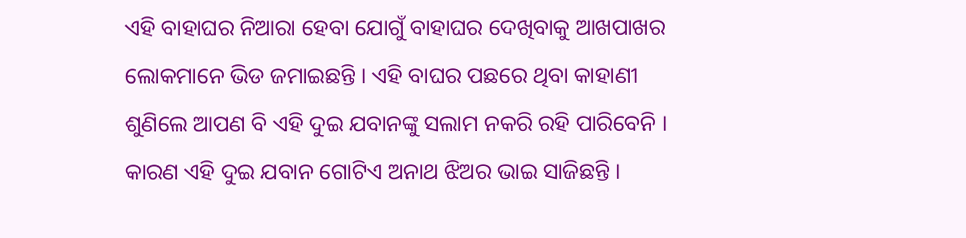ଏହି ବାହାଘର ନିଆରା ହେବା ଯୋଗୁଁ ବାହାଘର ଦେଖିବାକୁ ଆଖପାଖର ଲୋକମାନେ ଭିଡ ଜମାଇଛନ୍ତି । ଏହି ବାଘର ପଛରେ ଥିବା କାହାଣୀ ଶୁଣିଲେ ଆପଣ ବି ଏହି ଦୁଇ ଯବାନଙ୍କୁ ସଲାମ ନକରି ରହି ପାରିବେନି । କାରଣ ଏହି ଦୁଇ ଯବାନ ଗୋଟିଏ ଅନାଥ ଝିଅର ଭାଇ ସାଜିଛନ୍ତି ।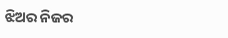ଝିଅର ନିଜର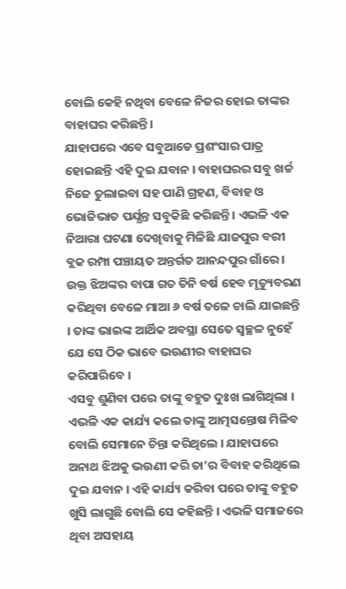ବୋଲି କେହି ନଥିବା ବେଳେ ନିଜର ହୋଇ ତାଙ୍କର ବାହାଘର କରିଛନ୍ତି ।
ଯାହାପରେ ଏବେ ସବୁଆଡେ ପ୍ରଶଂସାର ପାତ୍ର ହୋଇଛନ୍ତି ଏହି ଦୁଇ ଯବାନ । ବାହାଘରର ସବୁ ଖର୍ଚ୍ଚ ନିଜେ ତୁଲାଇବା ସହ ପାଣି ଗ୍ରହଣ, ବିବାହ ଓ ଭୋଜିଭାତ ପର୍ଯ୍ଯନ୍ତ ସବୁକିଛି କରିଛନ୍ତି । ଏଭଳି ଏକ ନିଆରା ଘଟଣା ଦେଖିବାକୁ ମିଳିଛି ଯାଜପୁର ବରୀ ବ୍ଲକ ରମ୍ପା ପଞ୍ଚାୟତ ଅନ୍ତର୍ଗତ ଆନନ୍ଦପୁର ଗାଁରେ । ଉକ୍ତ ଝିଅଙ୍କର ବାପା ଗତ ତିନି ବର୍ଷ ହେବ ମୃତ୍ୟୁବରଣ କରିଥିବା ବେଳେ ମାଆ ୬ ବର୍ଷ ତଳେ ଚାଲି ଯାଇଛନ୍ତି । ତାଙ୍କ ଭାଇଙ୍କ ଆର୍ଥିକ ଅବସ୍ଥା ସେତେ ସ୍ବଚ୍ଛଳ ନୁହେଁ ଯେ ସେ ଠିକ ଭାବେ ଭଉଣୀର ବାହାଘର କରିପାରିବେ ।
ଏସବୁ ଶୁଣିବା ପରେ ତାଙ୍କୁ ବହୁତ ଦୁଃଖ ଲାଗିଥିଲା । ଏଭଳି ଏକ କାର୍ଯ୍ୟ କଲେ ତାଙ୍କୁ ଆତ୍ମସନ୍ତୋଷ ମିଳିବ ବୋଲି ସେମାନେ ଚିନ୍ତା କରିଥିଲେ । ଯାହାପରେ ଅନାଥ ଝିଅକୁ ଭଉଣୀ କରି ତା’ର ବିବାହ କରିଥିଲେ ଦୁଇ ଯବାନ । ଏହି କାର୍ଯ୍ୟ କରିବା ପରେ ତାଙ୍କୁ ବହୁତ ଖୁସି ଲାଗୁଛି ବୋଲି ସେ କହିଛନ୍ତି । ଏଭଳି ସମାଜରେ ଥିବା ଅସହାୟ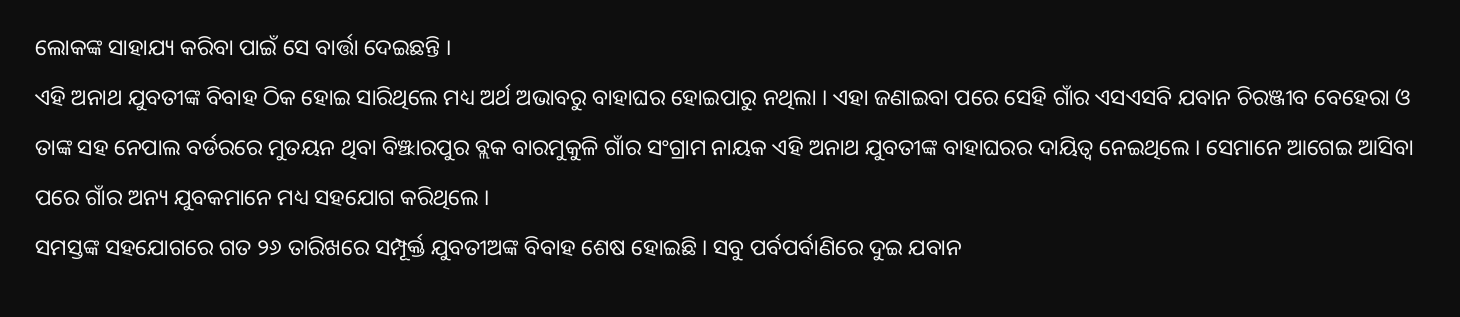ଲୋକଙ୍କ ସାହାଯ୍ୟ କରିବା ପାଇଁ ସେ ବାର୍ତ୍ତା ଦେଇଛନ୍ତି ।
ଏହି ଅନାଥ ଯୁବତୀଙ୍କ ବିବାହ ଠିକ ହୋଇ ସାରିଥିଲେ ମଧ୍ୟ ଅର୍ଥ ଅଭାବରୁ ବାହାଘର ହୋଇପାରୁ ନଥିଲା । ଏହା ଜଣାଇବା ପରେ ସେହି ଗାଁର ଏସଏସବି ଯବାନ ଚିରଞ୍ଜୀବ ବେହେରା ଓ ତାଙ୍କ ସହ ନେପାଲ ବର୍ଡରରେ ମୁତୟନ ଥିବା ବିଞ୍ଝାରପୁର ବ୍ଲକ ବାରମୁକୁଳି ଗାଁର ସଂଗ୍ରାମ ନାୟକ ଏହି ଅନାଥ ଯୁବତୀଙ୍କ ବାହାଘରର ଦାୟିତ୍ଵ ନେଇଥିଲେ । ସେମାନେ ଆଗେଇ ଆସିବା ପରେ ଗାଁର ଅନ୍ୟ ଯୁବକମାନେ ମଧ୍ୟ ସହଯୋଗ କରିଥିଲେ ।
ସମସ୍ତଙ୍କ ସହଯୋଗରେ ଗତ ୨୬ ତାରିଖରେ ସମ୍ପୂର୍କ୍ତ ଯୁବତୀଅଙ୍କ ବିବାହ ଶେଷ ହୋଇଛି । ସବୁ ପର୍ବପର୍ବାଣିରେ ଦୁଇ ଯବାନ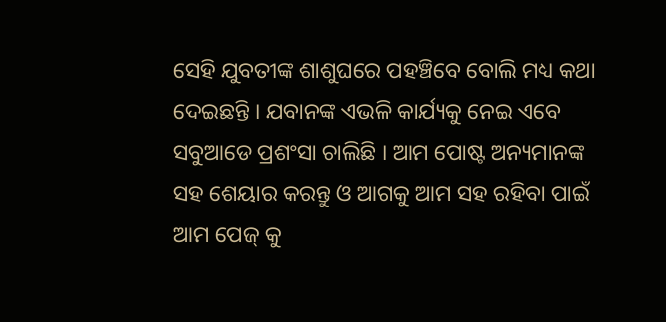ସେହି ଯୁବତୀଙ୍କ ଶାଶୁଘରେ ପହଞ୍ଚିବେ ବୋଲି ମଧ୍ୟ କଥା ଦେଇଛନ୍ତି । ଯବାନଙ୍କ ଏଭଳି କାର୍ଯ୍ୟକୁ ନେଇ ଏବେ ସବୁଆଡେ ପ୍ରଶଂସା ଚାଲିଛି । ଆମ ପୋଷ୍ଟ ଅନ୍ୟମାନଙ୍କ ସହ ଶେୟାର କରନ୍ତୁ ଓ ଆଗକୁ ଆମ ସହ ରହିବା ପାଇଁ ଆମ ପେଜ୍ କୁ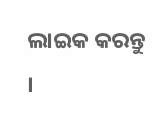ଲାଇକ କରନ୍ତୁ ।